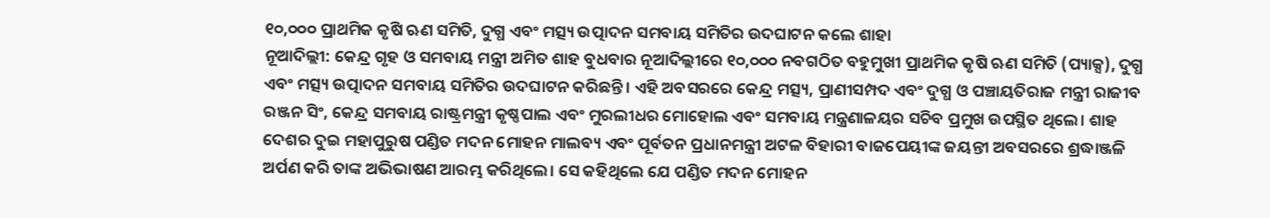୧୦,୦୦୦ ପ୍ରାଥମିକ କୃଷି ଋଣ ସମିତି, ଦୁଗ୍ଧ ଏବଂ ମତ୍ସ୍ୟ ଉତ୍ପାଦନ ସମବାୟ ସମିତିର ଉଦଘାଟନ କଲେ ଶାହା
ନୂଆଦିଲ୍ଲୀ: କେନ୍ଦ୍ର ଗୃହ ଓ ସମବାୟ ମନ୍ତ୍ରୀ ଅମିତ ଶାହ ବୁଧବାର ନୂଆଦିଲ୍ଲୀରେ ୧୦,୦୦୦ ନବଗଠିତ ବହୁମୁଖୀ ପ୍ରାଥମିକ କୃଷି ଋଣ ସମିତି (ପ୍ୟାକ୍ସ), ଦୁଗ୍ଧ ଏବଂ ମତ୍ସ୍ୟ ଉତ୍ପାଦନ ସମବାୟ ସମିତିର ଉଦଘାଟନ କରିଛନ୍ତି। ଏହି ଅବସରରେ କେନ୍ଦ୍ର ମତ୍ସ୍ୟ, ପ୍ରାଣୀସମ୍ପଦ ଏବଂ ଦୁଗ୍ଧ ଓ ପଞ୍ଚାୟତିରାଜ ମନ୍ତ୍ରୀ ରାଜୀବ ରଞ୍ଜନ ସିଂ, କେନ୍ଦ୍ର ସମବାୟ ରାଷ୍ଟ୍ରମନ୍ତ୍ରୀ କୃଷ୍ଣପାଲ ଏବଂ ମୁରଲୀଧର ମୋହୋଲ ଏବଂ ସମବାୟ ମନ୍ତ୍ରଣାଳୟର ସଚିବ ପ୍ରମୁଖ ଉପସ୍ଥିତ ଥିଲେ। ଶାହ ଦେଶର ଦୁଇ ମହାପୁରୁଷ ପଣ୍ଡିତ ମଦନ ମୋହନ ମାଲବ୍ୟ ଏବଂ ପୂର୍ବତନ ପ୍ରଧାନମନ୍ତ୍ରୀ ଅଟଳ ବିହାରୀ ବାଜପେୟୀଙ୍କ ଜୟନ୍ତୀ ଅବସରରେ ଶ୍ରଦ୍ଧାଞ୍ଜଳି ଅର୍ପଣ କରି ତାଙ୍କ ଅଭିଭାଷଣ ଆରମ୍ଭ କରିଥିଲେ। ସେ କହିଥିଲେ ଯେ ପଣ୍ଡିତ ମଦନ ମୋହନ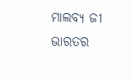ମାଲବ୍ୟ ଜୀ ଭାରତର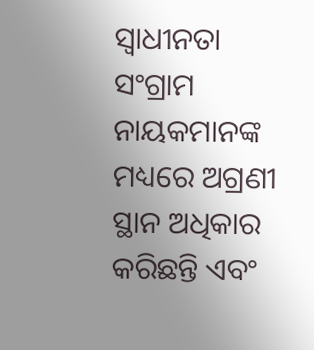ସ୍ୱାଧୀନତା ସଂଗ୍ରାମ ନାୟକମାନଙ୍କ ମଧ୍ୟରେ ଅଗ୍ରଣୀ ସ୍ଥାନ ଅଧିକାର କରିଛନ୍ତି ଏବଂ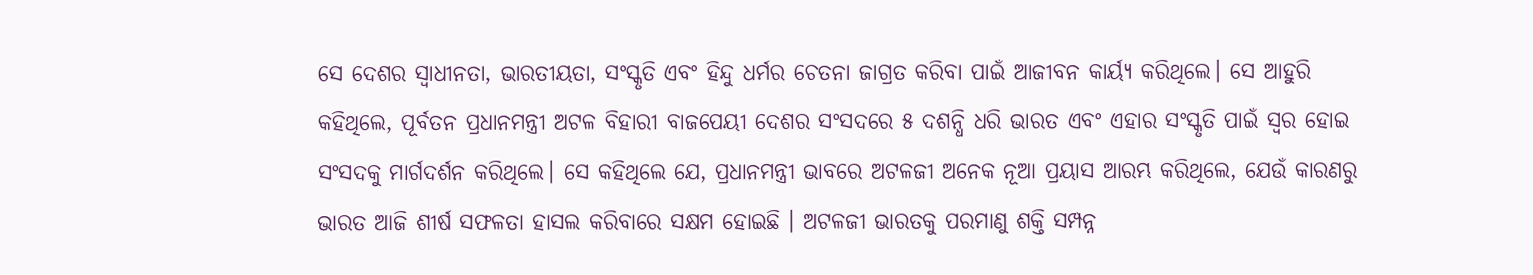ସେ ଦେଶର ସ୍ୱାଧୀନତା, ଭାରତୀୟତା, ସଂସ୍କୃତି ଏବଂ ହିନ୍ଦୁ ଧର୍ମର ଚେତନା ଜାଗ୍ରତ କରିବା ପାଇଁ ଆଜୀବନ କାର୍ୟ୍ୟ କରିଥିଲେ। ସେ ଆହୁରି କହିଥିଲେ, ପୂର୍ବତନ ପ୍ରଧାନମନ୍ତ୍ରୀ ଅଟଳ ବିହାରୀ ବାଜପେୟୀ ଦେଶର ସଂସଦରେ ୫ ଦଶନ୍ଧି ଧରି ଭାରତ ଏବଂ ଏହାର ସଂସ୍କୃତି ପାଇଁ ସ୍ୱର ହୋଇ ସଂସଦକୁ ମାର୍ଗଦର୍ଶନ କରିଥିଲେ। ସେ କହିଥିଲେ ଯେ, ପ୍ରଧାନମନ୍ତ୍ରୀ ଭାବରେ ଅଟଳଜୀ ଅନେକ ନୂଆ ପ୍ରୟାସ ଆରମ୍ଭ କରିଥିଲେ, ଯେଉଁ କାରଣରୁ ଭାରତ ଆଜି ଶୀର୍ଷ ସଫଳତା ହାସଲ କରିବାରେ ସକ୍ଷମ ହୋଇଛି । ଅଟଳଜୀ ଭାରତକୁ ପରମାଣୁ ଶକ୍ତି ସମ୍ପନ୍ନ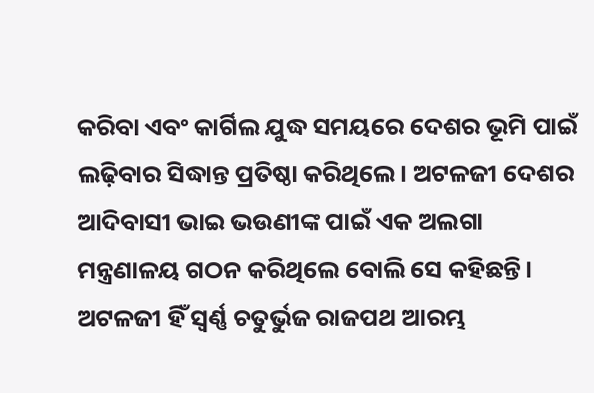କରିବା ଏବଂ କାର୍ଗିଲ ଯୁଦ୍ଧ ସମୟରେ ଦେଶର ଭୂମି ପାଇଁ ଲଢ଼ିବାର ସିଦ୍ଧାନ୍ତ ପ୍ରତିଷ୍ଠା କରିଥିଲେ। ଅଟଳଜୀ ଦେଶର ଆଦିବାସୀ ଭାଇ ଭଉଣୀଙ୍କ ପାଇଁ ଏକ ଅଲଗା ମନ୍ତ୍ରଣାଳୟ ଗଠନ କରିଥିଲେ ବୋଲି ସେ କହିଛନ୍ତି। ଅଟଳଜୀ ହିଁ ସ୍ୱର୍ଣ୍ଣ ଚତୁର୍ଭୁଜ ରାଜପଥ ଆରମ୍ଭ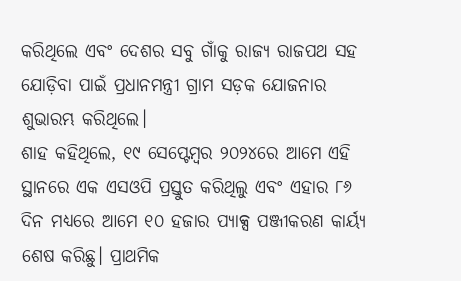କରିଥିଲେ ଏବଂ ଦେଶର ସବୁ ଗାଁକୁ ରାଜ୍ୟ ରାଜପଥ ସହ ଯୋଡ଼ିବା ପାଇଁ ପ୍ରଧାନମନ୍ତ୍ରୀ ଗ୍ରାମ ସଡ଼କ ଯୋଜନାର ଶୁଭାରମ୍ଭ କରିଥିଲେ।
ଶାହ କହିଥିଲେ, ୧୯ ସେପ୍ଟେମ୍ବର ୨୦୨୪ରେ ଆମେ ଏହି ସ୍ଥାନରେ ଏକ ଏସଓପି ପ୍ରସ୍ତୁତ କରିଥିଲୁ ଏବଂ ଏହାର ୮୬ ଦିନ ମଧ୍ୟରେ ଆମେ ୧୦ ହଜାର ପ୍ୟାକ୍ସ ପଞ୍ଜୀକରଣ କାର୍ୟ୍ୟ ଶେଷ କରିଛୁ। ପ୍ରାଥମିକ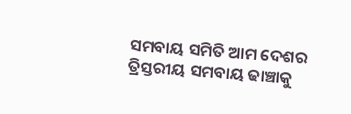ସମବାୟ ସମିତି ଆମ ଦେଶର ତ୍ରିସ୍ତରୀୟ ସମବାୟ ଢାଞ୍ଚାକୁ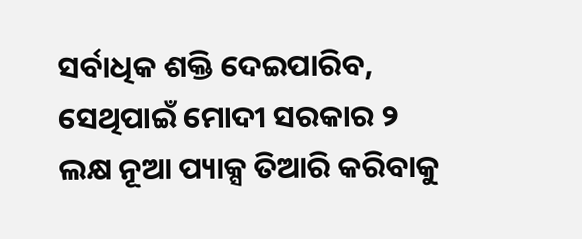ସର୍ବାଧିକ ଶକ୍ତି ଦେଇପାରିବ, ସେଥିପାଇଁ ମୋଦୀ ସରକାର ୨ ଲକ୍ଷ ନୂଆ ପ୍ୟାକ୍ସ ତିଆରି କରିବାକୁ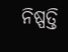ନିଷ୍ପତ୍ତି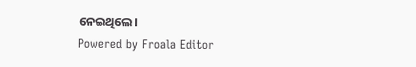ନେଇଥିଲେ।
Powered by Froala Editor